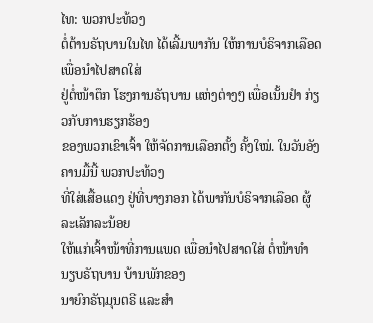ໄທ: ພວກປະທ້ວງ
ຕໍ່ຕ້ານຣັຖບານໃນໄທ ໄດ້ເລີ້ມພາກັນ ໃຫ້ການບໍຣິຈາກເລືອດ ເພື່ອນຳໄປສາດໃສ່
ຢູ່ຕໍ່ໜ້າຕຶກ ໂຮງການຣັຖບານ ແຫ່ງຕ່າງໆ ເພື່ອເນັ້ນຢຳ ກ່ຽວກັບການຮຽກຮ້ອງ
ຂອງພວກເຂົາເຈົ້າ ໃຫ້ຈັດການເລືອກຕັ້ງ ຄັ້ງໃໝ່. ໃນວັນອັງຄານມື້ນີ້ ພວກປະທ້ວງ
ທີ່ໃສ່ເສື້ອແດງ ຢູ່ທີ່ບາງກອກ ໄດ້ພາກັນບໍຣິຈາກເລືອດ ຜູ້ລະເລັກລະນ້ອຍ
ໃຫ້ແກ່ເຈົ້າໜ້າທີ່ການແພດ ເພື່ອນຳໄປສາດໃສ່ ຕໍ່ໜ້າທຳນຽບຣັຖບານ ບ້ານພັກຂອງ
ນາຍົກຣັຖມຸນຕຣີ ແລະສຳ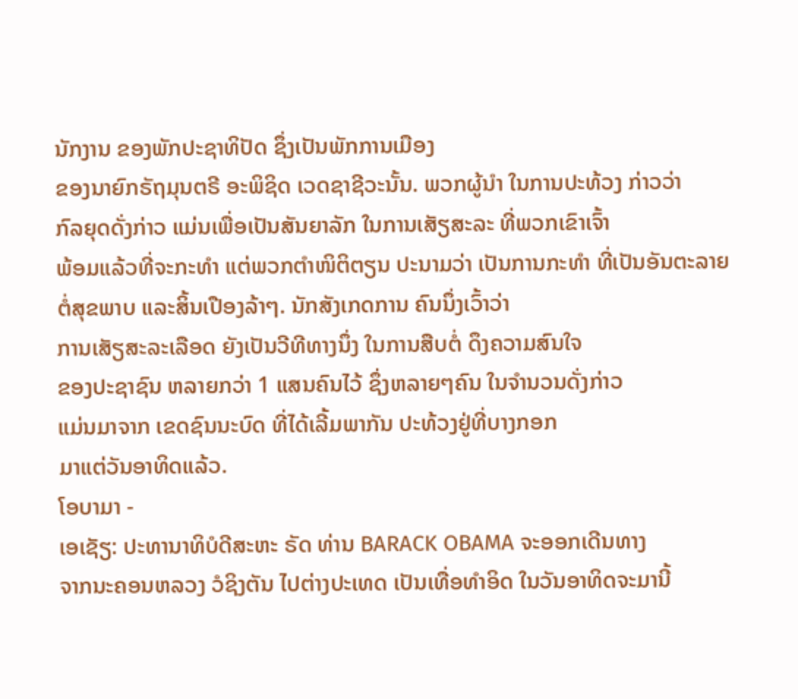ນັກງານ ຂອງພັກປະຊາທິປັດ ຊຶ່ງເປັນພັກການເມືອງ
ຂອງນາຍົກຣັຖມຸນຕຣີ ອະພິຊິດ ເວດຊາຊີວະນັ້ນ. ພວກຜູ້ນຳ ໃນການປະທ້ວງ ກ່າວວ່າ
ກົລຍຸດດັ່ງກ່າວ ແມ່ນເພື່ອເປັນສັນຍາລັກ ໃນການເສັຽສະລະ ທີ່ພວກເຂົາເຈົ້າ
ພ້ອມແລ້ວທີ່ຈະກະທຳ ແຕ່ພວກຕຳໜິຕິຕຽນ ປະນາມວ່າ ເປັນການກະທຳ ທີ່ເປັນອັນຕະລາຍ
ຕໍ່ສຸຂພາບ ແລະສິ້ນເປືອງລ້າໆ. ນັກສັງເກດການ ຄົນນຶ່ງເວົ້າວ່າ
ການເສັຽສະລະເລືອດ ຍັງເປັນວີທີທາງນຶ່ງ ໃນການສືບຕໍ່ ດຶງຄວາມສົນໃຈ
ຂອງປະຊາຊົນ ຫລາຍກວ່າ 1 ແສນຄົນໄວ້ ຊຶ່ງຫລາຍໆຄົນ ໃນຈຳນວນດັ່ງກ່າວ
ແມ່ນມາຈາກ ເຂດຊົນນະບົດ ທີ່ໄດ້ເລີ້ມພາກັນ ປະທ້ວງຢູ່ທີ່ບາງກອກ
ມາແຕ່ວັນອາທິດແລ້ວ.
ໂອບາມາ -
ເອເຊັຽ: ປະທານາທິບໍດີສະຫະ ຣັດ ທ່ານ BARACK OBAMA ຈະອອກເດີນທາງ
ຈາກນະຄອນຫລວງ ວໍຊິງຕັນ ໄປຕ່າງປະເທດ ເປັນເທື່ອທຳອິດ ໃນວັນອາທິດຈະມານີ້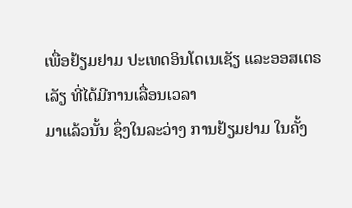ເພື່ອຢ້ຽມຢາມ ປະເທດອິນໂດເນເຊັຽ ແລະອອສເຕຣເລັຽ ທີ່ໄດ້ມີການເລື່ອນເວລາ
ມາແລ້ວນັ້ນ ຊຶ່ງໃນລະວ່າງ ການຢ້ຽມຢາມ ໃນຄັ້ງ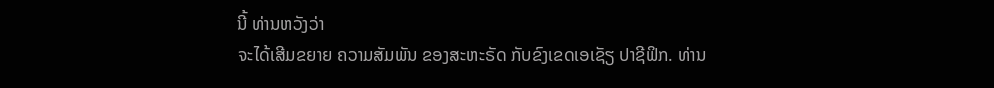ນີ້ ທ່ານຫວັງວ່າ
ຈະໄດ້ເສີມຂຍາຍ ຄວາມສັມພັນ ຂອງສະຫະຣັດ ກັບຂົງເຂດເອເຊັຽ ປາຊີຟິກ. ທ່ານ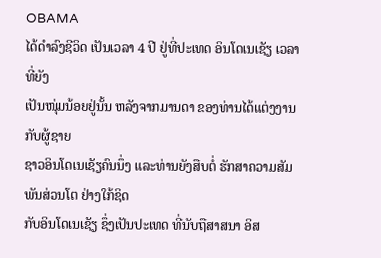OBAMA
ໄດ້ດຳລົງຊີວິດ ເປັນເວລາ 4 ປີ ຢູ່ທີ່ປະເທດ ອິນໂດເນເຊັຽ ເວລາທີ່ຍັງ
ເປັນໜຸ່ມນ້ອຍຢູ່ນັ້ນ ຫລັງຈາກມານດາ ຂອງທ່ານໄດ້ແຕ່ງງານ ກັບຜູ້ຊາຍ
ຊາວອິນໂດເນເຊັຽຄົນນຶ່ງ ແລະທ່ານຍັງສືບຕໍ່ ຮັກສາຄວາມສັມພັນສ່ວນໂຕ ຢ່າງໃກ້ຊິດ
ກັບອິນໂດເນເຊັຽ ຊຶ່ງເປັນປະເທດ ທີ່ນັບຖືສາສນາ ອິສ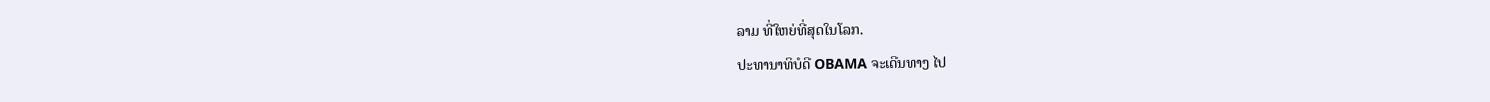ລາມ ທີ່ໃຫຍ່ທີ່ສຸດໃນໂລກ.
ປະທານາທິບໍດີ OBAMA ຈະເດີນທາງ ໄປ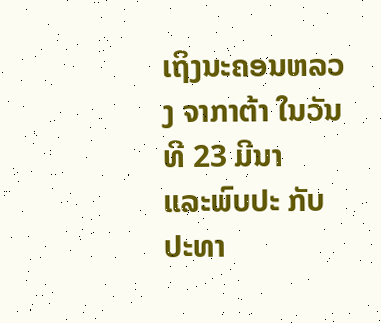ເຖິງນະຄອນຫລວງ ຈາກາຕ້າ ໃນວັນທີ 23 ມີນາ
ແລະພົບປະ ກັບປະທາ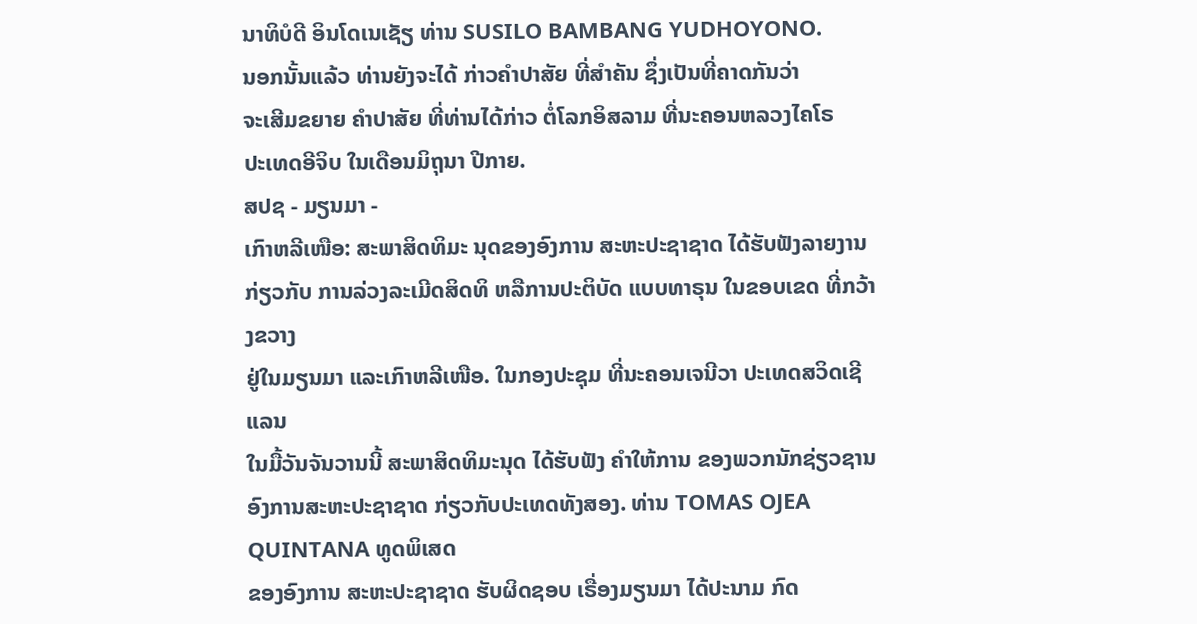ນາທິບໍດີ ອິນໂດເນເຊັຽ ທ່ານ SUSILO BAMBANG YUDHOYONO.
ນອກນັ້ນແລ້ວ ທ່ານຍັງຈະໄດ້ ກ່າວຄຳປາສັຍ ທີ່ສຳຄັນ ຊຶ່ງເປັນທີ່ຄາດກັນວ່າ
ຈະເສີມຂຍາຍ ຄຳປາສັຍ ທີ່ທ່ານໄດ້ກ່າວ ຕໍ່ໂລກອິສລາມ ທີ່ນະຄອນຫລວງໄຄໂຣ
ປະເທດອີຈິບ ໃນເດືອນມິຖຸນາ ປີກາຍ.
ສປຊ - ມຽນມາ -
ເກົາຫລີເໜືອ: ສະພາສິດທິມະ ນຸດຂອງອົງການ ສະຫະປະຊາຊາດ ໄດ້ຮັບຟັງລາຍງານ
ກ່ຽວກັບ ການລ່ວງລະເມີດສິດທິ ຫລືການປະຕິບັດ ແບບທາຣຸນ ໃນຂອບເຂດ ທີ່ກວ້າງຂວາງ
ຢູ່ໃນມຽນມາ ແລະເກົາຫລີເໜືອ. ໃນກອງປະຊຸມ ທີ່ນະຄອນເຈນີວາ ປະເທດສວິດເຊີແລນ
ໃນມື້ວັນຈັນວານນີ້ ສະພາສິດທິມະນຸດ ໄດ້ຮັບຟັງ ຄຳໃຫ້ການ ຂອງພວກນັກຊ່ຽວຊານ
ອົງການສະຫະປະຊາຊາດ ກ່ຽວກັບປະເທດທັງສອງ. ທ່ານ TOMAS OJEA QUINTANA ທູດພິເສດ
ຂອງອົງການ ສະຫະປະຊາຊາດ ຮັບຜິດຊອບ ເຣື່ອງມຽນມາ ໄດ້ປະນາມ ກົດ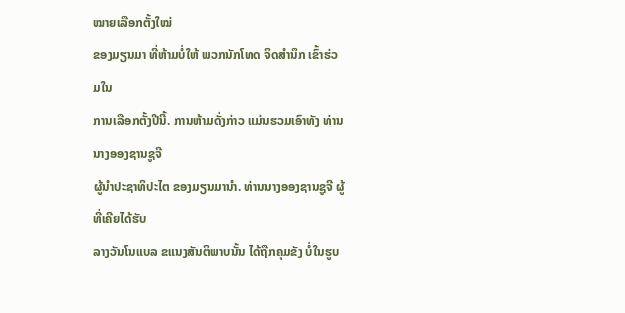ໝາຍເລືອກຕັ້ງໃໝ່
ຂອງມຽນມາ ທີ່ຫ້າມບໍ່ໃຫ້ ພວກນັກໂທດ ຈິດສຳນຶກ ເຂົ້າຮ່ວມໃນ
ການເລືອກຕັ້ງປີນີ້. ການຫ້າມດັ່ງກ່າວ ແມ່ນຮວມເອົາທັງ ທ່ານນາງອອງຊານຊູຈີ
ຜູ້ນຳປະຊາທິປະໄຕ ຂອງມຽນມານຳ. ທ່ານນາງອອງຊານຊູຈີ ຜູ້ທີ່ເຄີຍໄດ້ຮັບ
ລາງວັນໂນແບລ ຂແນງສັນຕິພາບນັ້ນ ໄດ້ຖືກຄຸມຂັງ ບໍ່ໃນຮູບ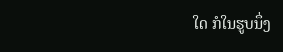ໃດ ກໍໃນຮູບນຶ່ງ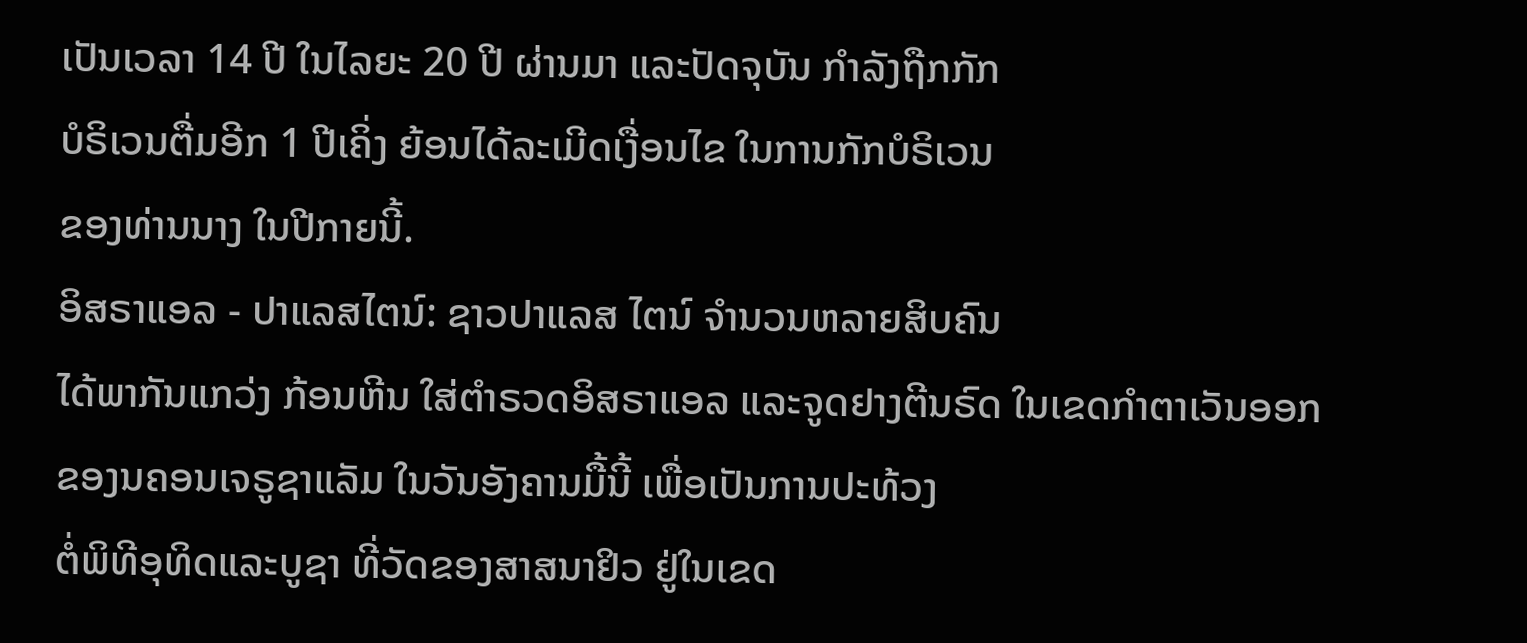ເປັນເວລາ 14 ປີ ໃນໄລຍະ 20 ປີ ຜ່ານມາ ແລະປັດຈຸບັນ ກຳລັງຖືກກັກ
ບໍຣິເວນຕື່ມອີກ 1 ປີເຄິ່ງ ຍ້ອນໄດ້ລະເມີດເງື່ອນໄຂ ໃນການກັກບໍຣິເວນ
ຂອງທ່ານນາງ ໃນປີກາຍນີ້.
ອິສຣາແອລ - ປາແລສໄຕນ໌: ຊາວປາແລສ ໄຕນ໌ ຈຳນວນຫລາຍສິບຄົນ
ໄດ້ພາກັນແກວ່ງ ກ້ອນຫີນ ໃສ່ຕຳຣວດອິສຣາແອລ ແລະຈູດຢາງຕີນຣົດ ໃນເຂດກຳຕາເວັນອອກ
ຂອງນຄອນເຈຣູຊາແລັມ ໃນວັນອັງຄານມື້ນີ້ ເພື່ອເປັນການປະທ້ວງ
ຕໍ່ພິທີອຸທິດແລະບູຊາ ທີ່ວັດຂອງສາສນາຢິວ ຢູ່ໃນເຂດ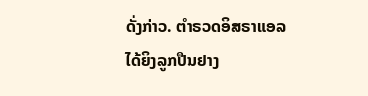ດັ່ງກ່າວ. ຕຳຣວດອິສຣາແອລ
ໄດ້ຍິງລູກປືນຢາງ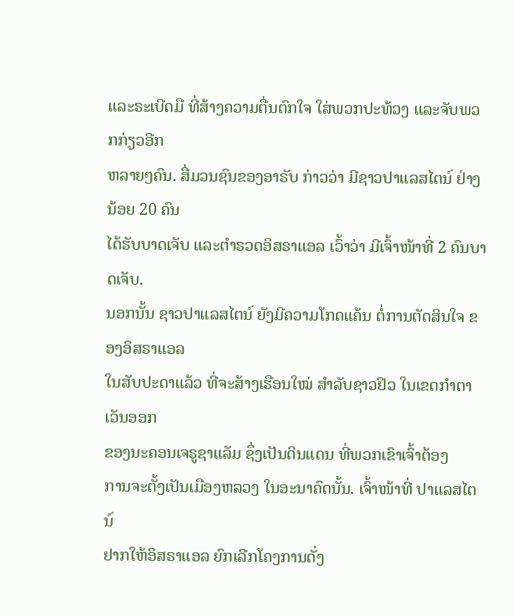ແລະຣະເບີດມື ທີ່ສ້າງຄວາມຕື່ນຕົກໃຈ ໃສ່ພວກປະທ້ວງ ແລະຈັບພວກກ່ຽວອີກ
ຫລາຍໆຄົນ. ສື່ມວນຊົນຂອງອາຣັບ ກ່າວວ່າ ມີຊາວປາແລສໄຕນ໌ ຢ່າງນ້ອຍ 20 ຄົນ
ໄດ້ຮັບບາດເຈັບ ແລະຕຳຣວດອິສຣາແອລ ເວົ້າວ່າ ມີເຈົ້າໜ້າທີ່ 2 ຄົນບາດເຈັບ.
ນອກນັ້ນ ຊາວປາແລສໄຕນ໌ ຍັງມີຄວາມໂກດແຄ້ນ ຕໍ່ການຕັດສິນໃຈ ຂອງອິສຣາແອລ
ໃນສັບປະດາແລ້ວ ທີ່ຈະສ້າງເຮືອນໃໝ່ ສຳລັບຊາວຢິວ ໃນເຂດກຳຕາເວັນອອກ
ຂອງນະຄອນເຈຣູຊາແລັມ ຊຶ່ງເປັນດິນແດນ ທີ່ພວກເຂົາເຈົ້າຕ້ອງ
ການຈະຕັ້ງເປັນເມືອງຫລວງ ໃນອະນາຄົດນັ້ນ. ເຈົ້າໜ້າທີ່ ປາແລສໄຕນ໌
ຢາກໃຫ້ອິສຣາແອລ ຍົກເລີກໂຄງການດັ່ງ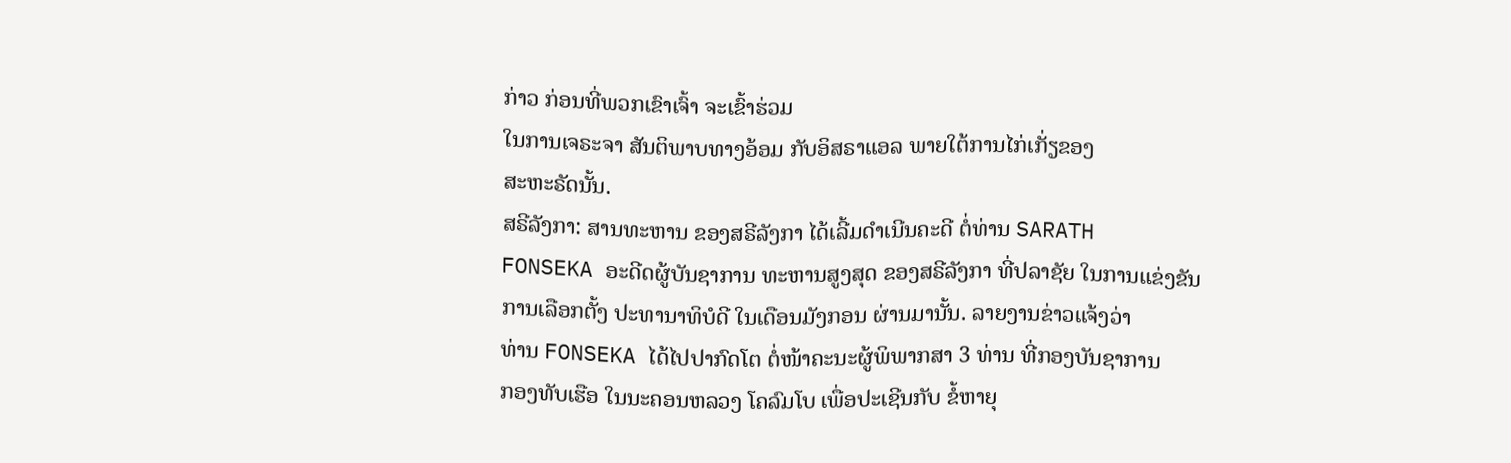ກ່າວ ກ່ອນທີ່ພວກເຂົາເຈົ້າ ຈະເຂົ້າຮ່ວມ
ໃນການເຈຣະຈາ ສັນຕິພາບທາງອ້ອມ ກັບອິສຣາແອລ ພາຍໃຕ້ການໄກ່ເກັ່ຽຂອງ
ສະຫະຣັດນັ້ນ.
ສຣີລັງກາ: ສານທະຫານ ຂອງສຣີລັງກາ ໄດ້ເລີ້ມດຳເນີນຄະດີ ຕໍ່ທ່ານ SARATH
FONSEKA ອະດີດຜູ້ບັນຊາການ ທະຫານສູງສຸດ ຂອງສຣີລັງກາ ທີ່ປລາຊັຍ ໃນການແຂ່ງຂັນ
ການເລືອກຕັ້ງ ປະທານາທິບໍດີ ໃນເດືອນມັງກອນ ຜ່ານມານັ້ນ. ລາຍງານຂ່າວແຈ້ງວ່າ
ທ່ານ FONSEKA ໄດ້ໄປປາກົດໂຕ ຕໍ່ໜ້າຄະນະຜູ້ພິພາກສາ 3 ທ່ານ ທີ່ກອງບັນຊາການ
ກອງທັບເຮືອ ໃນນະຄອນຫລວງ ໂຄລົມໂບ ເພື່ອປະເຊີນກັບ ຂໍ້ຫາຍຸ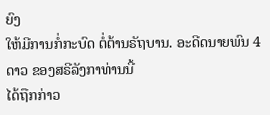ຍົງ
ໃຫ້ມີການກໍ່ກະບົດ ຕໍ່ຕ້ານຣັຖບານ. ອະດີດນາຍພົນ 4 ດາວ ຂອງສຣີລັງກາທ່ານນີ້
ໄດ້ຖືກກ່າວ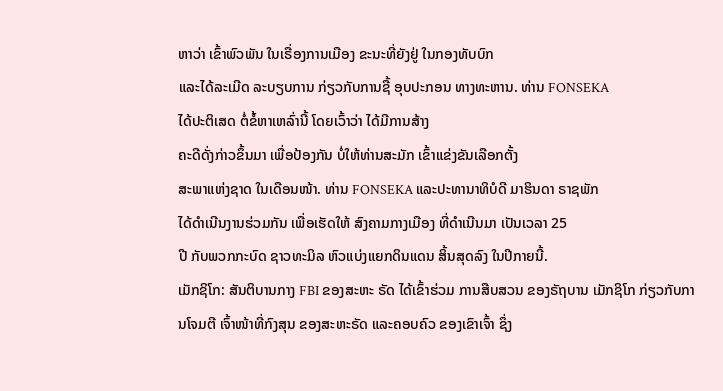ຫາວ່າ ເຂົ້າພົວພັນ ໃນເຣື່ອງການເມືອງ ຂະນະທີ່ຍັງຢູ່ ໃນກອງທັບບົກ
ແລະໄດ້ລະເມີດ ລະບຽບການ ກ່ຽວກັບການຊື້ ອຸບປະກອນ ທາງທະຫານ. ທ່ານ FONSEKA
ໄດ້ປະຕິເສດ ຕໍ່ຂໍ້ຫາເຫລົ່ານີ້ ໂດຍເວົ້າວ່າ ໄດ້ມີການສ້າງ
ຄະດີດັ່ງກ່າວຂຶ້ນມາ ເພື່ອປ້ອງກັນ ບໍ່ໃຫ້ທ່ານສະມັກ ເຂົ້າແຂ່ງຂັນເລືອກຕັ້ງ
ສະພາແຫ່ງຊາດ ໃນເດືອນໜ້າ. ທ່ານ FONSEKA ແລະປະທານາທິບໍດີ ມາຮິນດາ ຣາຊພັກ
ໄດ້ດຳເນີນງານຮ່ວມກັນ ເພື່ອເຮັດໃຫ້ ສົງຄາມກາງເມືອງ ທີ່ດຳເນີນມາ ເປັນເວລາ 25
ປີ ກັບພວກກະບົດ ຊາວທະມິລ ຫົວແບ່ງແຍກດິນແດນ ສິ້ນສຸດລົງ ໃນປີກາຍນີ້.
ເມັກຊິໂກ: ສັນຕິບານກາງ FBI ຂອງສະຫະ ຣັດ ໄດ້ເຂົ້າຮ່ວມ ການສືບສວນ ຂອງຣັຖບານ ເມັກຊິໂກ ກ່ຽວກັບການໂຈມຕີ ເຈົ້າໜ້າທີ່ກົງສຸນ ຂອງສະຫະຣັດ ແລະຄອບຄົວ ຂອງເຂົາເຈົ້າ ຊຶ່ງ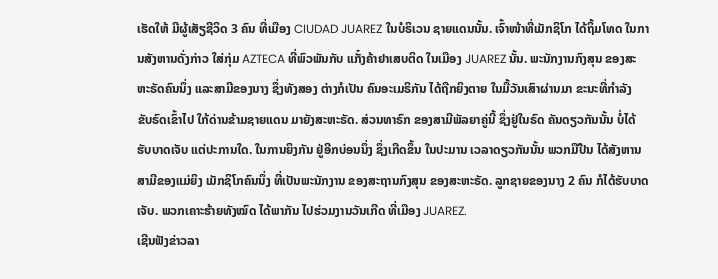ເຮັດໃຫ້ ມີຜູ້ເສັຽຊີວິດ 3 ຄົນ ທີ່ເມືອງ CIUDAD JUAREZ ໃນບໍຣິເວນ ຊາຍແດນນັ້ນ. ເຈົ້າໜ້າທີ່ເມັກຊິໂກ ໄດ້ຖິ້ມໂທດ ໃນການສັງຫານດັ່ງກ່າວ ໃສ່ກຸ່ມ AZTECA ທີ່ພົວພັນກັບ ແກັ໋ງຄ້າຢາເສບຕິດ ໃນເມືອງ JUAREZ ນັ້ນ. ພະນັກງານກົງສຸນ ຂອງສະຫະຣັດຄົນນຶ່ງ ແລະສາມີຂອງນາງ ຊຶ່ງທັງສອງ ຕ່າງກໍເປັນ ຄົນອະເມຣິກັນ ໄດ້ຖືກຍິງຕາຍ ໃນມື້ວັນເສົາຜ່ານມາ ຂະນະທີ່ກຳລັງ ຂັບຣົດເຂົ້າໄປ ໃກ້ດ່ານຂ້າມຊາຍແດນ ມາຍັງສະຫະຣັດ. ສ່ວນທາຣົກ ຂອງສາມີພັລຍາຄູ່ນີ້ ຊຶ່ງຢູ່ໃນຣົດ ຄັນດຽວກັນນັ້ນ ບໍ່ໄດ້ຮັບບາດເຈັບ ແຕ່ປະການໃດ. ໃນການຍິງກັນ ຢູ່ອີກບ່ອນນຶ່ງ ຊຶ່ງເກີດຂຶ້ນ ໃນປະມານ ເວລາດຽວກັນນັ້ນ ພວກມືປືນ ໄດ້ສັງຫານ ສາມີຂອງແມ່ຍິງ ເມັກຊິໂກຄົນນຶ່ງ ທີ່ເປັນພະນັກງານ ຂອງສະຖານກົງສຸນ ຂອງສະຫະຣັດ. ລູກຊາຍຂອງນາງ 2 ຄົນ ກໍໄດ້ຮັບບາດເຈັບ. ພວກເຄາະຮ້າຍທັງໝົດ ໄດ້ພາກັນ ໄປຮ່ວມງານວັນເກີດ ທີ່ເມືອງ JUAREZ.
ເຊີນຟັງຂ່າວລາ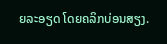ຍລະອຽດ ໂດຍຄລິກບ່ອນສຽງ.